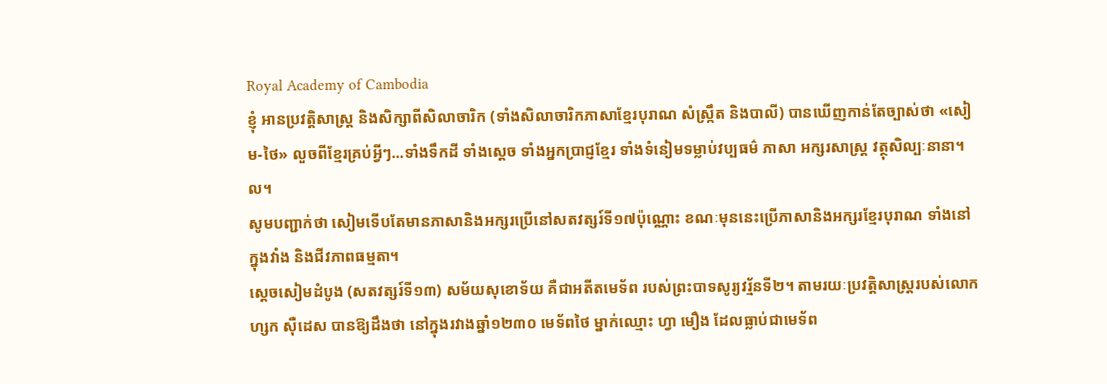Royal Academy of Cambodia
ខ្ញុំ អានប្រវត្តិសាស្ត្រ និងសិក្សាពីសិលាចារិក (ទាំងសិលាចារិកភាសាខ្មែរបុរាណ សំស្ក្រឹត និងបាលី) បានឃើញកាន់តែច្បាស់ថា «សៀម-ថៃ» លួចពីខ្មែរគ្រប់អ្វីៗ...ទាំងទឹកដី ទាំងស្ដេច ទាំងអ្នកប្រាជ្ញខ្មែរ ទាំងទំនៀមទម្លាប់វប្បធម៌ ភាសា អក្សរសាស្ត្រ វត្ថុសិល្បៈនានា។ល។
សូមបញ្ជាក់ថា សៀមទើបតែមានភាសានិងអក្សរប្រើនៅសតវត្សរ៍ទី១៧ប៉ុណ្ណោះ ខណៈមុននេះប្រើភាសានិងអក្សរខ្មែរបុរាណ ទាំងនៅក្នុងវាំង និងជីវភាពធម្មតា។
ស្ដេចសៀមដំបូង (សតវត្សរ៍ទី១៣) សម័យសុខោទ័យ គឺជាអតីតមេទ័ព របស់ព្រះបាទសូរ្យវរ្ម័នទី២។ តាមរយៈប្រវត្តិសាស្ត្ររបស់លោក ហ្សក ស៊ឺដេស បានឱ្យដឹងថា នៅក្នុងរវាងឆ្នាំ១២៣០ មេទ័ពថៃ ម្នាក់ឈ្មោះ ហ្វា មឿង ដែលធ្លាប់ជាមេទ័ព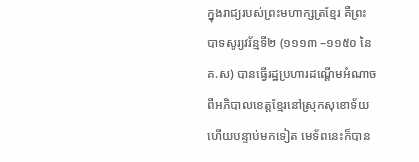ក្នុងរាជ្យរបស់ព្រះមហាក្សត្រខ្មែរ គឺព្រះបាទសូរ្យវរ័ន្មទី២ (១១១៣ –១១៥០ នៃគ.ស) បានធ្វើរដ្ឋប្រហារដណ្តើមអំណាចពីអភិបាលខេត្តខ្មែរនៅស្រុកសុខោទ័យ ហើយបន្ទាប់មកទៀត មេទ័ពនេះក៏បាន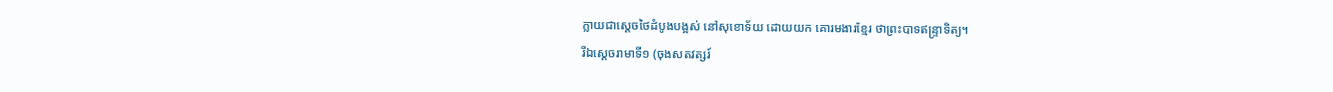ក្លាយជាស្តេចថៃដំបូងបង្អស់ នៅសុខោទ័យ ដោយយក គោរមងារខ្មែរ ថាព្រះបាទឥន្ទ្រាទិត្យ។
រីឯស្ដេចរាមាទី១ (ចុងសតវត្សរ៍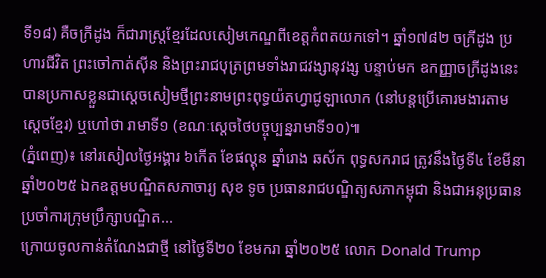ទី១៨) គឺចក្រីដូង ក៏ជារាស្ត្រខ្មែរដែលសៀមកេណ្ឌពីខេត្តកំពតយកទៅ។ ឆ្នាំ១៧៨២ ចក្រីដូង ប្រហារជីវិត ព្រះចៅកាត់ស៊ីន និងព្រះរាជបុត្រព្រមទាំងរាជវង្សានុវង្ស បន្ទាប់មក ឧកញ្ញាចក្រីដូងនេះ បានប្រកាសខ្លួនជាស្តេចសៀមថ្មីព្រះនាមព្រះពុទ្ធយ៉តហ្វាជូឡាលោក (នៅបន្តប្រើគោរមងារតាមស្ដេចខ្មែរ) ឬហៅថា រាមាទី១ (ខណៈស្ដេចថៃបច្ចុប្បន្នរាមាទី១០)៕
(ភ្នំពេញ)៖ នៅរសៀលថ្ងៃអង្គារ ៦កើត ខែផល្គុន ឆ្នាំរោង ឆស័ក ពុទ្ធសករាជ ត្រូវនឹងថ្ងៃទី៤ ខែមីនា ឆ្នាំ២០២៥ ឯកឧត្ដមបណ្ឌិតសភាចារ្យ សុខ ទូច ប្រធានរាជបណ្ឌិត្យសភាកម្ពុជា និងជាអនុប្រធានប្រចាំការក្រុមប្រឹក្សាបណ្ឌិត...
ក្រោយចូលកាន់តំណែងជាថ្មី នៅថ្ងៃទី២០ ខែមករា ឆ្នាំ២០២៥ លោក Donald Trump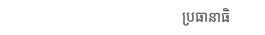ប្រធានាធិ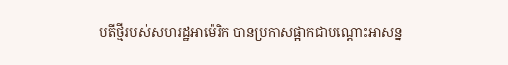បតីថ្មីរបស់សហរដ្ឋអាម៉េរិក បានប្រកាសផ្អាកជាបណ្ដោះអាសន្ន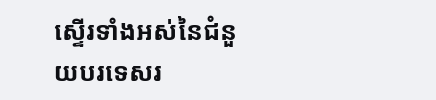ស្ទើរទាំងអស់នៃជំនួយបរទេសរ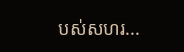បស់សហរ...